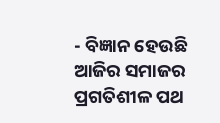- ବିଜ୍ଞାନ ହେଉଛି ଆଜିର ସମାଜର ପ୍ରଗତିଶୀଳ ପଥ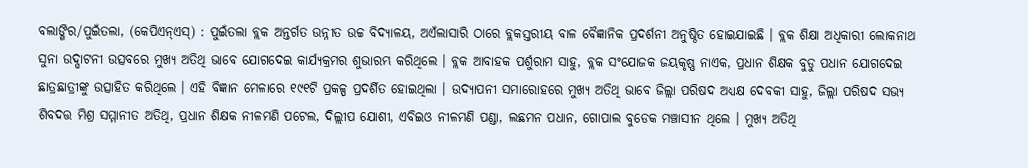ବଲାଙ୍ଗିର/ପୁଇଁତଲା, (କେପିଏନ୍ଏସ୍) : ପୁଇଁତଲା ବ୍ଲକ ଅନ୍ତର୍ଗତ ଉନ୍ନୀତ ଉଚ୍ଚ ବିଦ୍ୟାଳୟ, ଅଏଁଲାସାରି ଠାରେ ବ୍ଲକସ୍ତରୀୟ ବାଳ ବୈଜ୍ଞାନିକ ପ୍ରଦର୍ଶନୀ ଅନୁଷ୍ଠିତ ହୋଇଯାଇଛି । ବ୍ଲକ ଶିକ୍ଷା ଅଧିକାରୀ ଲୋକନାଥ ସୁନା ଉଦ୍ଘାଟନୀ ଉତ୍ସବରେ ମୁଖ୍ୟ ଅତିଥି ଭାବେ ଯୋଗଦେଇ କାର୍ଯ୍ୟକ୍ରମର ଶୁଭାରମ୍ଭ କରିଥିଲେ । ବ୍ଲକ ଆବାହକ ପର୍ଶୁରାମ ସାହୁ, ବ୍ଲକ ସଂଯୋଜକ ଜୟକୃଷ୍ଣ ନାଏକ, ପ୍ରଧାନ ଶିକ୍ଷକ ବୁଡୁ ପଧାନ ଯୋଗଦେଇ ଛାତ୍ରଛାତ୍ରୀଙ୍କୁ ଉତ୍ସାହିତ କରିଥିଲେ । ଏହି ବିଜ୍ଞାନ ମେଳାରେ ୧୯୧ଟି ପ୍ରକଳ୍ପ ପ୍ରଦର୍ଶିତ ହୋଇଥିଲା । ଉଦ୍ଯାପନୀ ସମାରୋହରେ ମୁଖ୍ୟ ଅତିଥି ଭାବେ ଜିଲ୍ଲା ପରିଷଦ ଅଧ୍ୟକ୍ଷ ଦେବକୀ ସାହୁ, ଜିଲ୍ଲା ପରିଷଦ ସଭ୍ୟ ଶିବଦତ୍ତ ମିଶ୍ର ସମ୍ମାନୀତ ଅତିଥି, ପ୍ରଧାନ ଶିକ୍ଷକ ନୀଳମଣି ପଟେଲ, ଦିଲ୍ଲୀପ ଯୋଶୀ, ଏବିଇଓ ନୀଳମଣି ପଣ୍ଡା, ଲଛମନ ପଧାନ, ଗୋପାଲ ବୁଡେକ ମଞ୍ଚାସୀନ ଥିଲେ । ମୁଖ୍ୟ ଅତିଥି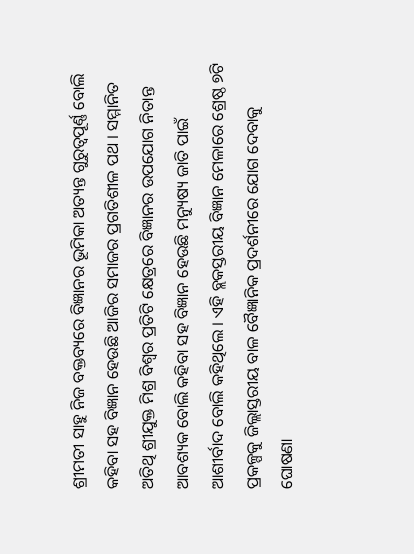ଶ୍ରୀମତୀ ସାହୁ ନିଜ ବକ୍ତବ୍ୟରେ ବିଜ୍ଞାନର ଭୂମିକା ଅତ୍ୟନ୍ତ ଗୁରୁତ୍ୱପୂର୍ଣ୍ଣ ବୋଲି କହିବା ସହ ବିଜ୍ଞାନ ହେଉଛି ଆଜିର ସମାଜର ପ୍ରଗତିଶୀଳ ପଥ । ସମ୍ମାନିତ ଅତିଥି ଶ୍ରୀଯୁକ୍ତ ମିଶ୍ର ବିଶ୍ୱର ପ୍ରତିଟି କ୍ଷେତ୍ରରେ ବିଜ୍ଞାନର ଉପଯୋଗ ନିତାନ୍ତ ଆବଶ୍ୟକ ବୋଲି କହିବା ସହ ବିଜ୍ଞାନ ହେଉଛି ମନ୍ୟୁଷ୍ୟ ଜାତି ପାଇଁ ଆଶୀର୍ବାଦ ବୋଲି କହିଥିଲେ । ଏହି ବ୍ଲକସ୍ତରୀୟ ବିଜ୍ଞାନ ମେଳାରେ ଶ୍ରେଷ୍ଠ ୭ଟି ପ୍ରକଳ୍ପକୁ ଜିଲ୍ଲାସ୍ତରୀୟ ବାଳ ବୈଜ୍ଞାନିକ ପ୍ରଦର୍ଶନୀରେ ଯୋଗ ଦେବାକୁ ଘୋଷଣା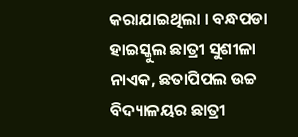କରାଯାଇଥିଲା । ବନ୍ଧପଡା ହାଇସ୍କୁଲ ଛାତ୍ରୀ ସୁଶୀଳା ନାଏକ, ଛତାପିପଲ ଉଚ୍ଚ ବିଦ୍ୟାଳୟର ଛାତ୍ରୀ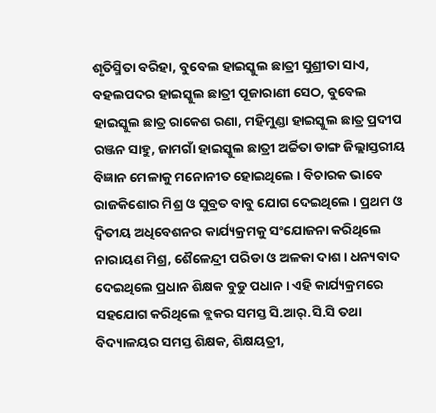ଶୃତିସ୍ମିତା ବରିହା, ବୁବେଲ ହାଇସ୍କୁଲ ଛାତ୍ରୀ ସୁଶ୍ରୀତା ସାଏ, ବହଲପଦର ହାଇସ୍କୁଲ ଛାତ୍ରୀ ପୂଜାରାଣୀ ସେଠ, ବୁବେଲ ହାଇସ୍କୁଲ ଛାତ୍ର ରାକେଶ ରଣା, ମହିମୁଣ୍ଡା ହାଇସ୍କୁଲ ଛାତ୍ର ପ୍ରଦୀପ ରଞ୍ଜନ ସାହୁ, ଜାମଗାଁ ହାଇସ୍କୁଲ ଛାତ୍ରୀ ଅର୍ଚ୍ଚିତା ଡାଙ୍ଗ ଜିଲ୍ଲାସ୍ତରୀୟ ବିଜ୍ଞାନ ମେଳାକୁ ମନୋନୀତ ହୋଇଥିଲେ । ବିଚାରକ ଭାବେ ରାଜକିଶୋର ମିଶ୍ର ଓ ସୁବ୍ରତ ବାବୁ ଯୋଗ ଦେଇଥିଲେ । ପ୍ରଥମ ଓ ଦ୍ୱିତୀୟ ଅଧିବେଶନର କାର୍ଯ୍ୟକ୍ରମକୁ ସଂଯୋଜନା କରିଥିଲେ ନାରାୟଣ ମିଶ୍ର, ଶୈଳେନ୍ଦ୍ରୀ ପରିଡା ଓ ଅଳକା ଦାଶ । ଧନ୍ୟବାଦ ଦେଇଥିଲେ ପ୍ରଧାନ ଶିକ୍ଷକ ବୁଡୁ ପଧାନ । ଏହି କାର୍ଯ୍ୟକ୍ରମରେ ସହଯୋଗ କରିଥିଲେ ବ୍ଲକର ସମସ୍ତ ସି.ଆର୍.ସି.ସି ତଥା ବିଦ୍ୟାଳୟର ସମସ୍ତ ଶିକ୍ଷକ, ଶିକ୍ଷୟତ୍ରୀ,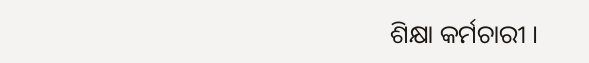ଶିକ୍ଷା କର୍ମଚାରୀ ।